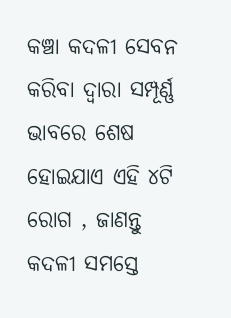କଞ୍ଚା କଦଳୀ ସେବନ କରିବା ଦ୍ୱାରା ସମ୍ପୂର୍ଣ୍ଣ ଭାବରେ ଶେଷ ହୋଇଯାଏ ଏହି ୪ଟି ରୋଗ , ଜାଣନ୍ତୁ
କଦଳୀ ସମସ୍ତେ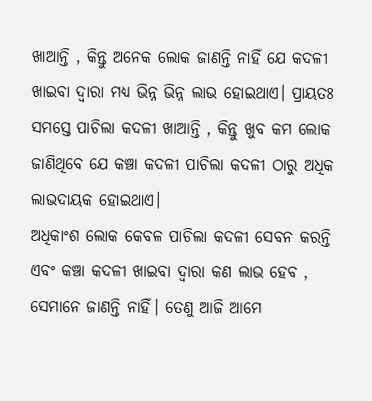ଖାଆନ୍ତି , କିନ୍ତୁ ଅନେକ ଲୋକ ଜାଣନ୍ତି ନାହିଁ ଯେ କଦଳୀ ଖାଇବା ଦ୍ୱାରା ମଧ୍ୟ ଭିନ୍ନ ଭିନ୍ନ ଲାଭ ହୋଇଥାଏ। ପ୍ରାୟତଃ ସମସ୍ତେ ପାଚିଲା କଦଳୀ ଖାଆନ୍ତି , କିନ୍ତୁ ଖୁବ କମ ଲୋକ ଜାଣିଥିବେ ଯେ କଞ୍ଚା କଦଳୀ ପାଚିଲା କଦଳୀ ଠାରୁ ଅଧିକ ଲାଭଦାୟକ ହୋଇଥାଏ।
ଅଧିକାଂଶ ଲୋକ କେବଳ ପାଚିଲା କଦଳୀ ସେବନ କରନ୍ତି ଏବଂ କଞ୍ଚା କଦଳୀ ଖାଇବା ଦ୍ୱାରା କଣ ଲାଭ ହେବ , ସେମାନେ ଜାଣନ୍ତି ନାହିଁ। ତେଣୁ ଆଜି ଆମେ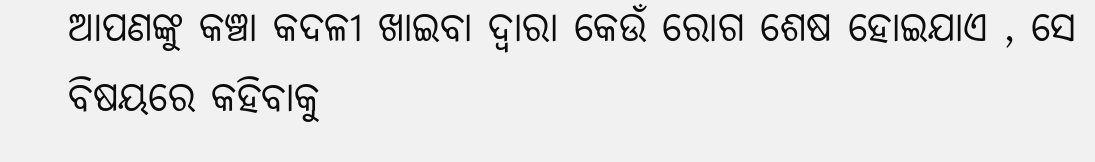ଆପଣଙ୍କୁ କଞ୍ଚା କଦଳୀ ଖାଇବା ଦ୍ୱାରା କେଉଁ ରୋଗ ଶେଷ ହୋଇଯାଏ , ସେ ବିଷୟରେ କହିବାକୁ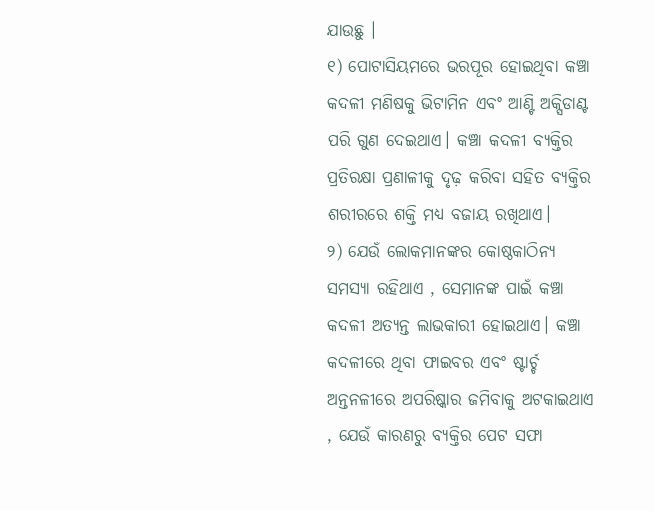ଯାଉଛୁ ।
୧) ପୋଟାସିୟମରେ ଭରପୂର ହୋଇଥିବା କଞ୍ଚା କଦଳୀ ମଣିଷକୁ ଭିଟାମିନ ଏବଂ ଆଣ୍ଟି ଅକ୍ସିଡାଣ୍ଟ ପରି ଗୁଣ ଦେଇଥାଏ। କଞ୍ଚା କଦଳୀ ବ୍ୟକ୍ତିର ପ୍ରତିରକ୍ଷା ପ୍ରଣାଳୀକୁ ଦୃଢ଼ କରିବା ସହିତ ବ୍ୟକ୍ତିର ଶରୀରରେ ଶକ୍ତି ମଧ୍ୟ ବଜାୟ ରଖିଥାଏ।
୨) ଯେଉଁ ଲୋକମାନଙ୍କର କୋଷ୍ଠକାଠିନ୍ୟ ସମସ୍ୟା ରହିଥାଏ , ସେମାନଙ୍କ ପାଇଁ କଞ୍ଚା କଦଳୀ ଅତ୍ୟନ୍ତ ଲାଭକାରୀ ହୋଇଥାଏ। କଞ୍ଚା କଦଳୀରେ ଥିବା ଫାଇବର ଏବଂ ଷ୍ଟାର୍ଚ୍ଚ ଅନ୍ତନଳୀରେ ଅପରିଷ୍କାର ଜମିବାକୁ ଅଟକାଇଥାଏ , ଯେଉଁ କାରଣରୁ ବ୍ୟକ୍ତିର ପେଟ ସଫା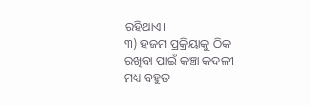ରହିଥାଏ।
୩) ହଜମ ପ୍ରକ୍ରିୟାକୁ ଠିକ ରଖିବା ପାଇଁ କଞ୍ଚା କଦଳୀ ମଧ୍ୟ ବହୁତ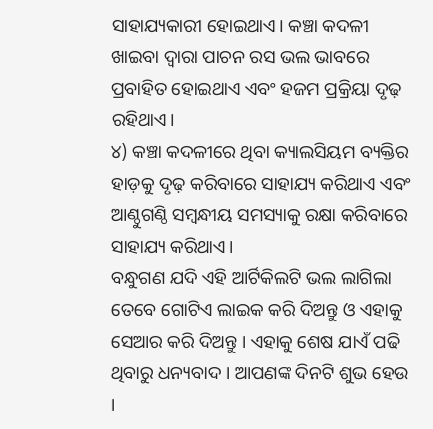ସାହାଯ୍ୟକାରୀ ହୋଇଥାଏ। କଞ୍ଚା କଦଳୀ ଖାଇବା ଦ୍ୱାରା ପାଚନ ରସ ଭଲ ଭାବରେ ପ୍ରବାହିତ ହୋଇଥାଏ ଏବଂ ହଜମ ପ୍ରକ୍ରିୟା ଦୃଢ଼ ରହିଥାଏ।
୪) କଞ୍ଚା କଦଳୀରେ ଥିବା କ୍ୟାଲସିୟମ ବ୍ୟକ୍ତିର ହାଡ଼କୁ ଦୃଢ଼ କରିବାରେ ସାହାଯ୍ୟ କରିଥାଏ ଏବଂ ଆଣ୍ଠୁଗଣ୍ଠି ସମ୍ବନ୍ଧୀୟ ସମସ୍ୟାକୁ ରକ୍ଷା କରିବାରେ ସାହାଯ୍ୟ କରିଥାଏ।
ବନ୍ଧୁଗଣ ଯଦି ଏହି ଆର୍ଟିକିଲଟି ଭଲ ଲାଗିଲା ତେବେ ଗୋଟିଏ ଲାଇକ କରି ଦିଅନ୍ତୁ ଓ ଏହାକୁ ସେଆର କରି ଦିଅନ୍ତୁ । ଏହାକୁ ଶେଷ ଯାଏଁ ପଢି ଥିବାରୁ ଧନ୍ୟବାଦ । ଆପଣଙ୍କ ଦିନଟି ଶୁଭ ହେଉ ।